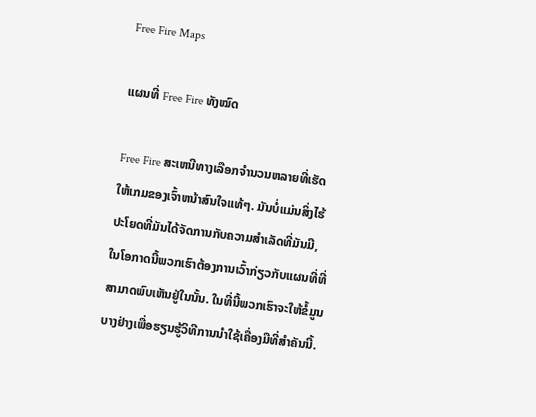Free Fire Maps

ແຜນທີ່ Free Fire ທັງໝົດ

Free Fire ສະເຫນີທາງເລືອກຈໍານວນຫລາຍທີ່ເຮັດໃຫ້ເກມຂອງເຈົ້າຫນ້າສົນໃຈແທ້ໆ. ມັນບໍ່ແມ່ນສິ່ງໄຮ້ປະໂຍດທີ່ມັນໄດ້ຈັດການກັບຄວາມສໍາເລັດທີ່ມັນມີ, ໃນໂອກາດນີ້ພວກເຮົາຕ້ອງການເວົ້າກ່ຽວກັບແຜນທີ່ທີ່ສາມາດພົບເຫັນຢູ່ໃນນັ້ນ. ໃນທີ່ນີ້ພວກເຮົາຈະໃຫ້ຂໍ້ມູນບາງຢ່າງເພື່ອຮຽນຮູ້ວິທີການນໍາໃຊ້ເຄື່ອງມືທີ່ສໍາຄັນນີ້.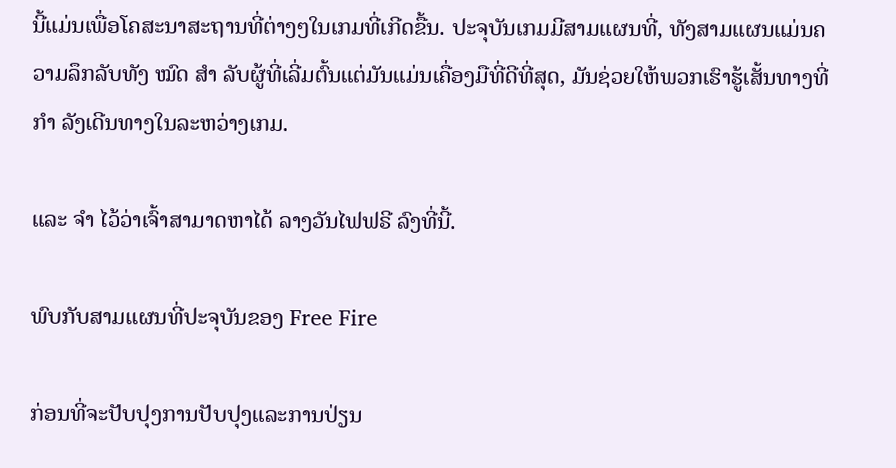ນີ້ແມ່ນເພື່ອໂຄສະນາສະຖານທີ່ຕ່າງໆໃນເກມທີ່ເກີດຂື້ນ. ປະຈຸບັນເກມມີສາມແຜນທີ່, ທັງສາມແຜນແມ່ນຄວາມລຶກລັບທັງ ໝົດ ສຳ ລັບຜູ້ທີ່ເລີ່ມຕົ້ນແຕ່ມັນແມ່ນເຄື່ອງມືທີ່ດີທີ່ສຸດ, ມັນຊ່ວຍໃຫ້ພວກເຮົາຮູ້ເສັ້ນທາງທີ່ ກຳ ລັງເດີນທາງໃນລະຫວ່າງເກມ.

ແລະ ຈຳ ໄວ້ວ່າເຈົ້າສາມາດຫາໄດ້ ລາງວັນໄຟຟຣີ ລົງທີ່ນີ້.

ພົບກັບສາມແຜນທີ່ປະຈຸບັນຂອງ Free Fire

ກ່ອນທີ່ຈະປັບປຸງການປັບປຸງແລະການປ່ຽນ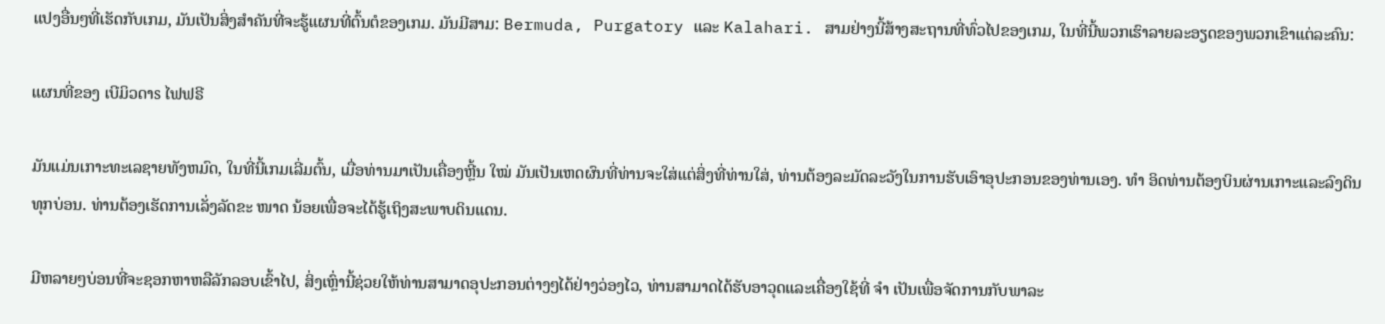ແປງອື່ນໆທີ່ເຮັດກັບເກມ, ມັນເປັນສິ່ງສໍາຄັນທີ່ຈະຮູ້ແຜນທີ່ຕົ້ນຕໍຂອງເກມ. ມັນມີສາມ: Bermuda, Purgatory ແລະ Kalahari. ສາມຢ່າງນີ້ສ້າງສະຖານທີ່ທົ່ວໄປຂອງເກມ, ໃນທີ່ນີ້ພວກເຮົາລາຍລະອຽດຂອງພວກເຂົາແຕ່ລະຄົນ:

ແຜນທີ່ຂອງ ເບີມິວດາs ໄຟຟຣີ

ມັນແມ່ນເກາະທະເລຊາຍທັງຫມົດ, ໃນທີ່ນີ້ເກມເລີ່ມຕົ້ນ, ເມື່ອທ່ານມາເປັນເຄື່ອງຫຼີ້ນ ໃໝ່ ມັນເປັນເຫດຜົນທີ່ທ່ານຈະໃສ່ແຕ່ສິ່ງທີ່ທ່ານໃສ່, ທ່ານຕ້ອງລະມັດລະວັງໃນການຮັບເອົາອຸປະກອນຂອງທ່ານເອງ. ທຳ ອິດທ່ານຕ້ອງບິນຜ່ານເກາະແລະລົງດິນທຸກບ່ອນ. ທ່ານຕ້ອງເຮັດການເລັ່ງລັດຂະ ໜາດ ນ້ອຍເພື່ອຈະໄດ້ຮູ້ເຖິງສະພາບດິນແດນ.

ມີຫລາຍໆບ່ອນທີ່ຈະຊອກຫາຫລືລັກລອບເຂົ້າໄປ, ສິ່ງເຫຼົ່ານີ້ຊ່ວຍໃຫ້ທ່ານສາມາດອຸປະກອນຕ່າງໆໄດ້ຢ່າງວ່ອງໄວ, ທ່ານສາມາດໄດ້ຮັບອາວຸດແລະເຄື່ອງໃຊ້ທີ່ ຈຳ ເປັນເພື່ອຈັດການກັບພາລະ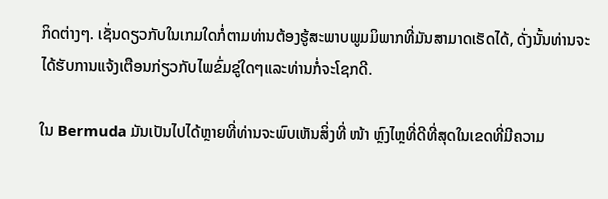ກິດຕ່າງໆ. ເຊັ່ນດຽວກັບໃນເກມໃດກໍ່ຕາມທ່ານຕ້ອງຮູ້ສະພາບພູມມິພາກທີ່ມັນສາມາດເຮັດໄດ້, ດັ່ງນັ້ນທ່ານຈະໄດ້ຮັບການແຈ້ງເຕືອນກ່ຽວກັບໄພຂົ່ມຂູ່ໃດໆແລະທ່ານກໍ່ຈະໂຊກດີ.

ໃນ Bermuda ມັນເປັນໄປໄດ້ຫຼາຍທີ່ທ່ານຈະພົບເຫັນສິ່ງທີ່ ໜ້າ ຫຼົງໄຫຼທີ່ດີທີ່ສຸດໃນເຂດທີ່ມີຄວາມ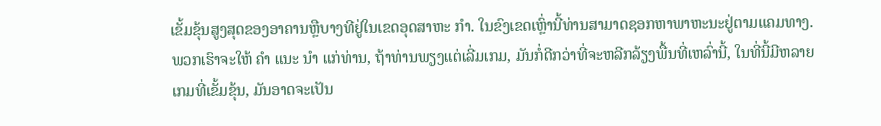ເຂັ້ມຂຸ້ນສູງສຸດຂອງອາຄານຫຼືບາງທີຢູ່ໃນເຂດອຸດສາຫະ ກຳ. ໃນຂົງເຂດເຫຼົ່ານີ້ທ່ານສາມາດຊອກຫາພາຫະນະຢູ່ຕາມແຄມທາງ. ພວກເຮົາຈະໃຫ້ ຄຳ ແນະ ນຳ ແກ່ທ່ານ, ຖ້າທ່ານພຽງແຕ່ເລີ່ມເກມ, ມັນກໍ່ດີກວ່າທີ່ຈະຫລີກລ້ຽງພື້ນທີ່ເຫລົ່ານີ້, ໃນທີ່ນີ້ມີຫລາຍເກມທີ່ເຂັ້ມຂຸ້ນ, ມັນອາດຈະເປັນ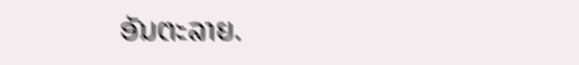ອັນຕະລາຍ.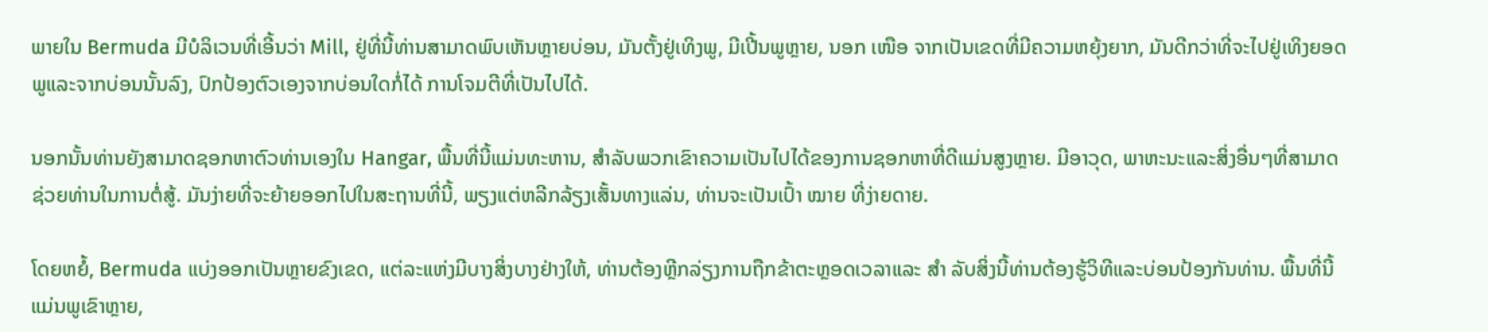ພາຍໃນ Bermuda ມີບໍລິເວນທີ່ເອີ້ນວ່າ Mill, ຢູ່ທີ່ນີ້ທ່ານສາມາດພົບເຫັນຫຼາຍບ່ອນ, ມັນຕັ້ງຢູ່ເທິງພູ, ມີເປີ້ນພູຫຼາຍ, ນອກ ເໜືອ ຈາກເປັນເຂດທີ່ມີຄວາມຫຍຸ້ງຍາກ, ມັນດີກວ່າທີ່ຈະໄປຢູ່ເທິງຍອດພູແລະຈາກບ່ອນນັ້ນລົງ, ປົກປ້ອງຕົວເອງຈາກບ່ອນໃດກໍ່ໄດ້ ການໂຈມຕີທີ່ເປັນໄປໄດ້.

ນອກນັ້ນທ່ານຍັງສາມາດຊອກຫາຕົວທ່ານເອງໃນ Hangar, ພື້ນທີ່ນີ້ແມ່ນທະຫານ, ສໍາລັບພວກເຂົາຄວາມເປັນໄປໄດ້ຂອງການຊອກຫາທີ່ດີແມ່ນສູງຫຼາຍ. ມີອາວຸດ, ພາຫະນະແລະສິ່ງອື່ນໆທີ່ສາມາດຊ່ວຍທ່ານໃນການຕໍ່ສູ້. ມັນງ່າຍທີ່ຈະຍ້າຍອອກໄປໃນສະຖານທີ່ນີ້, ພຽງແຕ່ຫລີກລ້ຽງເສັ້ນທາງແລ່ນ, ທ່ານຈະເປັນເປົ້າ ໝາຍ ທີ່ງ່າຍດາຍ.

ໂດຍຫຍໍ້, Bermuda ແບ່ງອອກເປັນຫຼາຍຂົງເຂດ, ແຕ່ລະແຫ່ງມີບາງສິ່ງບາງຢ່າງໃຫ້, ທ່ານຕ້ອງຫຼີກລ່ຽງການຖືກຂ້າຕະຫຼອດເວລາແລະ ສຳ ລັບສິ່ງນີ້ທ່ານຕ້ອງຮູ້ວິທີແລະບ່ອນປ້ອງກັນທ່ານ. ພື້ນທີ່ນີ້ແມ່ນພູເຂົາຫຼາຍ,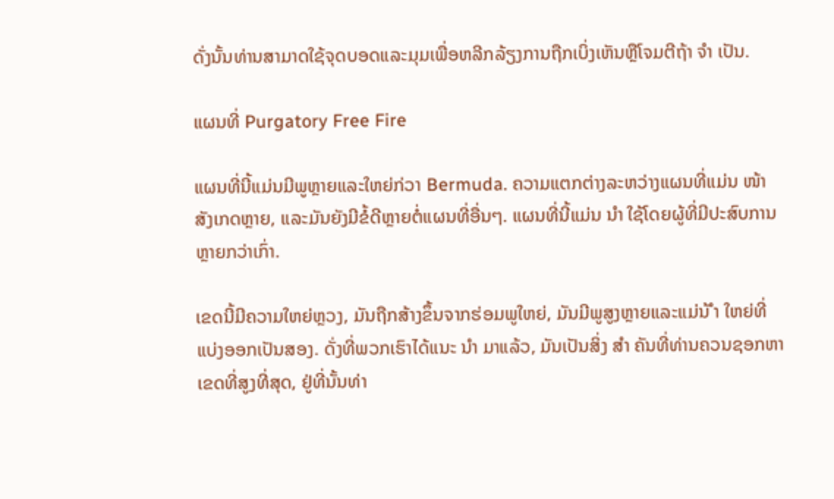ດັ່ງນັ້ນທ່ານສາມາດໃຊ້ຈຸດບອດແລະມຸມເພື່ອຫລີກລ້ຽງການຖືກເບິ່ງເຫັນຫຼືໂຈມຕີຖ້າ ຈຳ ເປັນ.

ແຜນທີ່ Purgatory Free Fire

ແຜນທີ່ນີ້ແມ່ນມີພູຫຼາຍແລະໃຫຍ່ກ່ວາ Bermuda. ຄວາມແຕກຕ່າງລະຫວ່າງແຜນທີ່ແມ່ນ ໜ້າ ສັງເກດຫຼາຍ, ແລະມັນຍັງມີຂໍ້ດີຫຼາຍຕໍ່ແຜນທີ່ອື່ນໆ. ແຜນທີ່ນີ້ແມ່ນ ນຳ ໃຊ້ໂດຍຜູ້ທີ່ມີປະສົບການຫຼາຍກວ່າເກົ່າ.

ເຂດນີ້ມີຄວາມໃຫຍ່ຫຼວງ, ມັນຖືກສ້າງຂຶ້ນຈາກຮ່ອມພູໃຫຍ່, ມັນມີພູສູງຫຼາຍແລະແມ່ນ້ ຳ ໃຫຍ່ທີ່ແບ່ງອອກເປັນສອງ. ດັ່ງທີ່ພວກເຮົາໄດ້ແນະ ນຳ ມາແລ້ວ, ມັນເປັນສິ່ງ ສຳ ຄັນທີ່ທ່ານຄວນຊອກຫາເຂດທີ່ສູງທີ່ສຸດ, ຢູ່ທີ່ນັ້ນທ່າ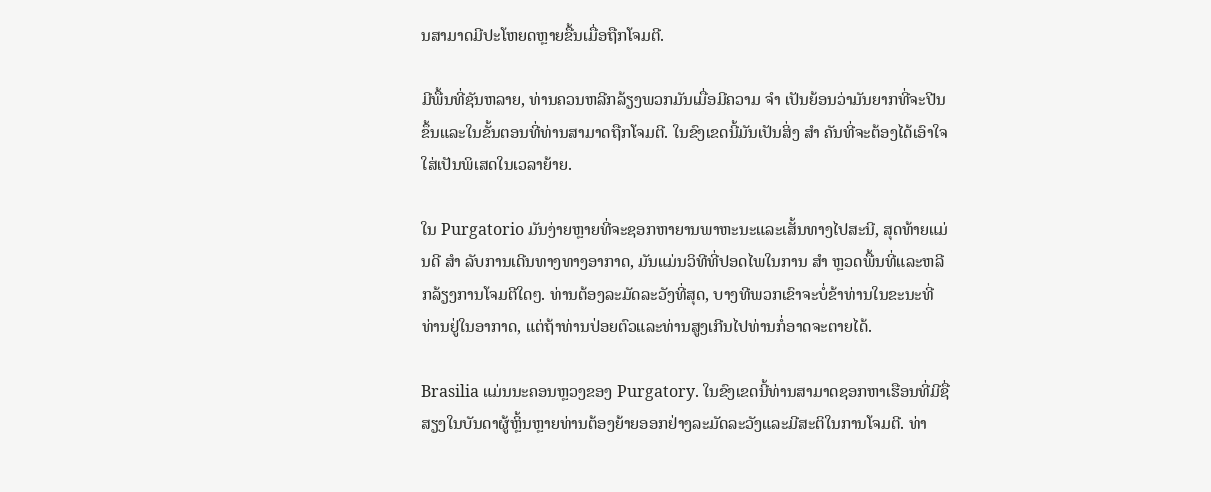ນສາມາດມີປະໂຫຍດຫຼາຍຂື້ນເມື່ອຖືກໂຈມຕີ.

ມີພື້ນທີ່ຊັນຫລາຍ, ທ່ານຄວນຫລີກລ້ຽງພວກມັນເມື່ອມີຄວາມ ຈຳ ເປັນຍ້ອນວ່າມັນຍາກທີ່ຈະປີນຂຶ້ນແລະໃນຂັ້ນຕອນທີ່ທ່ານສາມາດຖືກໂຈມຕີ. ໃນຂົງເຂດນີ້ມັນເປັນສິ່ງ ສຳ ຄັນທີ່ຈະຕ້ອງໄດ້ເອົາໃຈໃສ່ເປັນພິເສດໃນເວລາຍ້າຍ.

ໃນ Purgatorio ມັນງ່າຍຫຼາຍທີ່ຈະຊອກຫາຍານພາຫະນະແລະເສັ້ນທາງໄປສະນີ, ສຸດທ້າຍແມ່ນດີ ສຳ ລັບການເດີນທາງທາງອາກາດ, ມັນແມ່ນວິທີທີ່ປອດໄພໃນການ ສຳ ຫຼວດພື້ນທີ່ແລະຫລີກລ້ຽງການໂຈມຕີໃດໆ. ທ່ານຕ້ອງລະມັດລະວັງທີ່ສຸດ, ບາງທີພວກເຂົາຈະບໍ່ຂ້າທ່ານໃນຂະນະທີ່ທ່ານຢູ່ໃນອາກາດ, ແຕ່ຖ້າທ່ານປ່ອຍຕົວແລະທ່ານສູງເກີນໄປທ່ານກໍ່ອາດຈະຕາຍໄດ້.

Brasilia ແມ່ນນະຄອນຫຼວງຂອງ Purgatory. ໃນຂົງເຂດນີ້ທ່ານສາມາດຊອກຫາເຮືອນທີ່ມີຊື່ສຽງໃນບັນດາຜູ້ຫຼິ້ນຫຼາຍທ່ານຕ້ອງຍ້າຍອອກຢ່າງລະມັດລະວັງແລະມີສະຕິໃນການໂຈມຕີ. ທ່າ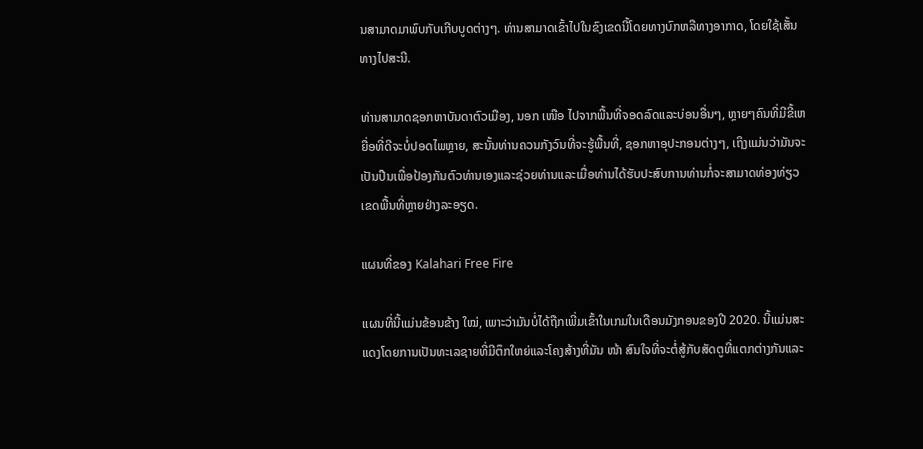ນສາມາດມາພົບກັບເກີບບູດຕ່າງໆ. ທ່ານສາມາດເຂົ້າໄປໃນຂົງເຂດນີ້ໂດຍທາງບົກຫລືທາງອາກາດ, ໂດຍໃຊ້ເສັ້ນທາງໄປສະນີ.

ທ່ານສາມາດຊອກຫາບັນດາຕົວເມືອງ, ນອກ ເໜືອ ໄປຈາກພື້ນທີ່ຈອດລົດແລະບ່ອນອື່ນໆ, ຫຼາຍໆຄົນທີ່ມີຂີ້ເຫຍື່ອທີ່ດີຈະບໍ່ປອດໄພຫຼາຍ, ສະນັ້ນທ່ານຄວນກັງວົນທີ່ຈະຮູ້ພື້ນທີ່, ຊອກຫາອຸປະກອນຕ່າງໆ, ເຖິງແມ່ນວ່າມັນຈະເປັນປືນເພື່ອປ້ອງກັນຕົວທ່ານເອງແລະຊ່ວຍທ່ານແລະເມື່ອທ່ານໄດ້ຮັບປະສົບການທ່ານກໍ່ຈະສາມາດທ່ອງທ່ຽວ ເຂດພື້ນທີ່ຫຼາຍຢ່າງລະອຽດ.

ແຜນທີ່ຂອງ Kalahari Free Fire

ແຜນທີ່ນີ້ແມ່ນຂ້ອນຂ້າງ ໃໝ່, ເພາະວ່າມັນບໍ່ໄດ້ຖືກເພີ່ມເຂົ້າໃນເກມໃນເດືອນມັງກອນຂອງປີ 2020. ນີ້ແມ່ນສະແດງໂດຍການເປັນທະເລຊາຍທີ່ມີຕຶກໃຫຍ່ແລະໂຄງສ້າງທີ່ມັນ ໜ້າ ສົນໃຈທີ່ຈະຕໍ່ສູ້ກັບສັດຕູທີ່ແຕກຕ່າງກັນແລະ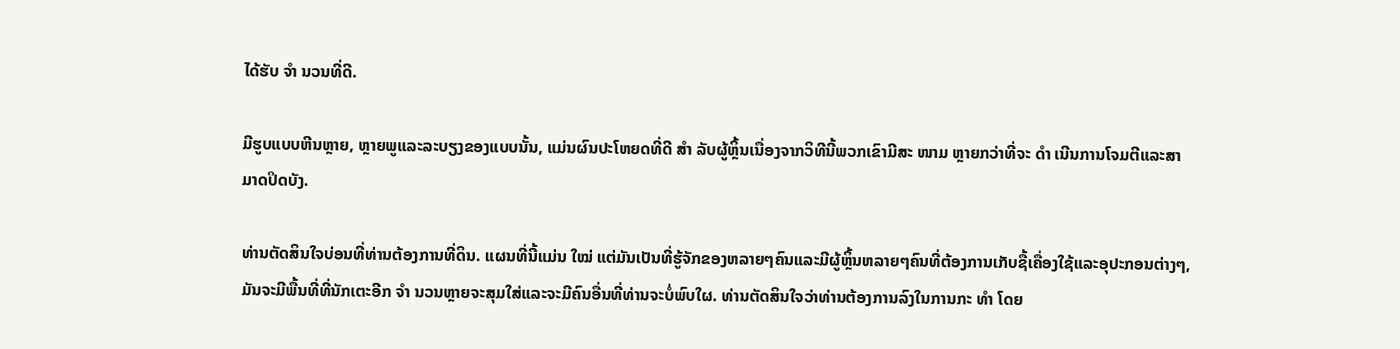ໄດ້ຮັບ ຈຳ ນວນທີ່ດີ.

ມີຮູບແບບຫີນຫຼາຍ, ຫຼາຍພູແລະລະບຽງຂອງແບບນັ້ນ, ແມ່ນຜົນປະໂຫຍດທີ່ດີ ສຳ ລັບຜູ້ຫຼິ້ນເນື່ອງຈາກວິທີນີ້ພວກເຂົາມີສະ ໜາມ ຫຼາຍກວ່າທີ່ຈະ ດຳ ເນີນການໂຈມຕີແລະສາມາດປິດບັງ.

ທ່ານຕັດສິນໃຈບ່ອນທີ່ທ່ານຕ້ອງການທີ່ດິນ. ແຜນທີ່ນີ້ແມ່ນ ໃໝ່ ແຕ່ມັນເປັນທີ່ຮູ້ຈັກຂອງຫລາຍໆຄົນແລະມີຜູ້ຫຼິ້ນຫລາຍໆຄົນທີ່ຕ້ອງການເກັບຊື້ເຄື່ອງໃຊ້ແລະອຸປະກອນຕ່າງໆ, ມັນຈະມີພື້ນທີ່ທີ່ນັກເຕະອີກ ຈຳ ນວນຫຼາຍຈະສຸມໃສ່ແລະຈະມີຄົນອື່ນທີ່ທ່ານຈະບໍ່ພົບໃຜ. ທ່ານຕັດສິນໃຈວ່າທ່ານຕ້ອງການລົງໃນການກະ ທຳ ໂດຍ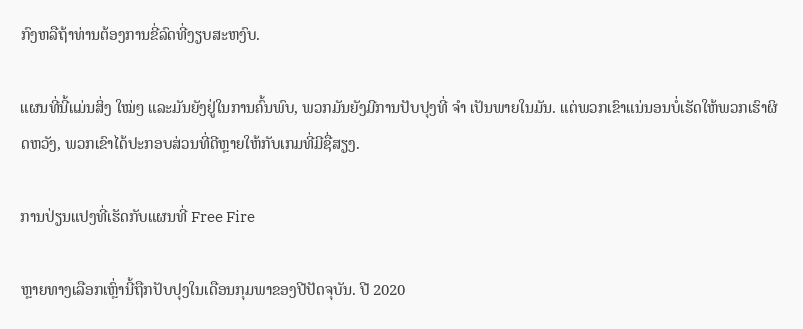ກົງຫລືຖ້າທ່ານຕ້ອງການຂີ່ລົດທີ່ງຽບສະຫງົບ.

ແຜນທີ່ນີ້ແມ່ນສິ່ງ ໃໝ່ໆ ແລະມັນຍັງຢູ່ໃນການຄົ້ນພົບ, ພວກມັນຍັງມີການປັບປຸງທີ່ ຈຳ ເປັນພາຍໃນມັນ. ແຕ່ພວກເຂົາແນ່ນອນບໍ່ເຮັດໃຫ້ພວກເຮົາຜິດຫວັງ, ພວກເຂົາໄດ້ປະກອບສ່ວນທີ່ດີຫຼາຍໃຫ້ກັບເກມທີ່ມີຊື່ສຽງ.

ການປ່ຽນແປງທີ່ເຮັດກັບແຜນທີ່ Free Fire

ຫຼາຍທາງເລືອກເຫຼົ່ານີ້ຖືກປັບປຸງໃນເດືອນກຸມພາຂອງປີປັດຈຸບັນ. ປີ 2020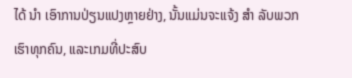ໄດ້ ນຳ ເອົາການປ່ຽນແປງຫຼາຍຢ່າງ, ນັ້ນແມ່ນຈະແຈ້ງ ສຳ ລັບພວກເຮົາທຸກຄົນ, ແລະເກມທີ່ປະສົບ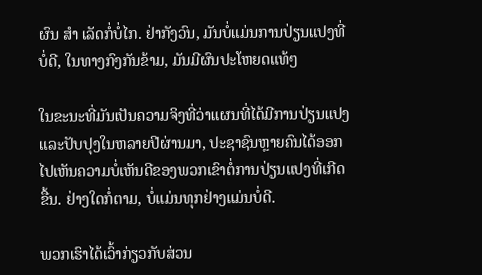ຜົນ ສຳ ເລັດກໍ່ບໍ່ໄກ. ຢ່າກັງວົນ, ມັນບໍ່ແມ່ນການປ່ຽນແປງທີ່ບໍ່ດີ, ໃນທາງກົງກັນຂ້າມ, ມັນມີຜົນປະໂຫຍດແທ້ໆ

ໃນຂະນະທີ່ມັນເປັນຄວາມຈິງທີ່ວ່າແຜນທີ່ໄດ້ມີການປ່ຽນແປງແລະປັບປຸງໃນຫລາຍປີຜ່ານມາ, ປະຊາຊົນຫຼາຍຄົນໄດ້ອອກໄປເຫັນຄວາມບໍ່ເຫັນດີຂອງພວກເຂົາຕໍ່ການປ່ຽນແປງທີ່ເກີດຂື້ນ. ຢ່າງໃດກໍ່ຕາມ, ບໍ່ແມ່ນທຸກຢ່າງແມ່ນບໍ່ດີ.

ພວກເຮົາໄດ້ເວົ້າກ່ຽວກັບສ່ວນ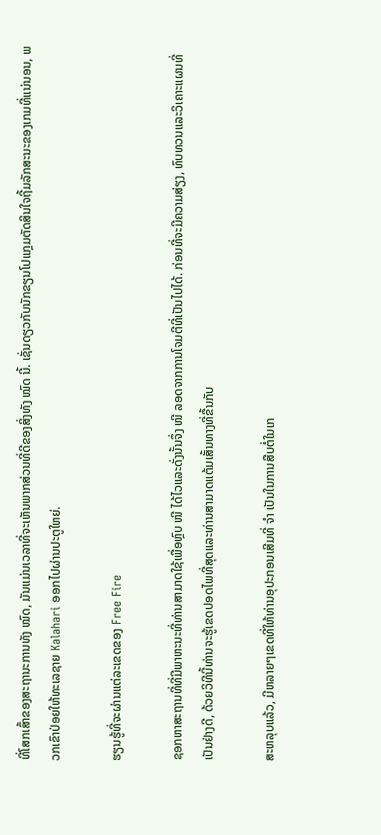ທີ່ໂສກເສົ້າຂອງສະຖານະການທັງ ໝົດ, ມັນແມ່ນເວລາທີ່ຈະເຫັນພາກສ່ວນທີ່ດີຂອງສິ່ງທັງ ໝົດ ນີ້. ເຊັ່ນດຽວກັບນັກຂຽນໂປແກຼມຕັດສິນໃຈຖີ້ມລັກສະນະຂອງເກມທີ່ແນ່ນອນ, ພວກເຂົາປ່ອຍໃຫ້ທະເລຊາຍ Kalahari ອອກໄປຜ່ານປະຕູໃຫຍ່.

ຮຽນຮູ້ທີ່ຈະຜ່ານແຕ່ລະເຂດຂອງ Free Fire

ຊອກຫາສະຖານທີ່ທີ່ມີພາຫະນະທີ່ທ່ານສາມາດໃຊ້ເພື່ອຫຼົບ ໜີ ໄດ້ໄວແລະດັ່ງນັ້ນຈຶ່ງ ໜີ ລອດຈາກການໂຈມຕີທີ່ເປັນໄປໄດ້. ກ່ອນທີ່ຈະມີຄວາມສ່ຽງ, ທົບທວນແລະວິເຄາະແຜນທີ່ເປັນຢ່າງດີ, ດ້ວຍວິທີນີ້ທ່ານຈະຮູ້ເຂດປອດໄພທີ່ສຸດແລະທ່ານສາມາດແຕ້ມເສັ້ນທາງທີ່ຂື້ນກັບ

ສະຫລຸບແລ້ວ, ມີຫລາຍໆເຂດທີ່ໃຫ້ທ່ານອຸປະກອນເສີມທີ່ ຈຳ ເປັນໃນການສືບຕໍ່ໃນເກ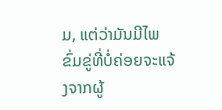ມ, ແຕ່ວ່າມັນມີໄພຂົ່ມຂູ່ທີ່ບໍ່ຄ່ອຍຈະແຈ້ງຈາກຜູ້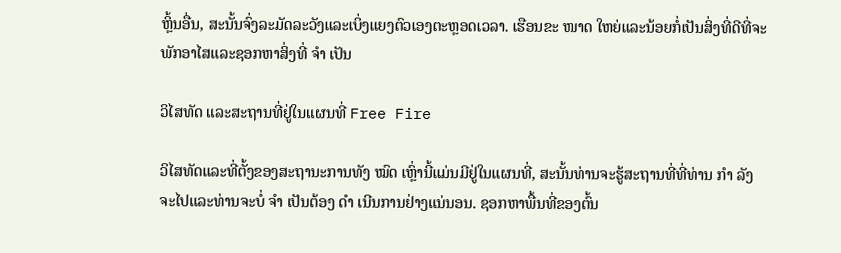ຫຼິ້ນອື່ນ, ສະນັ້ນຈົ່ງລະມັດລະວັງແລະເບິ່ງແຍງຕົວເອງຕະຫຼອດເວລາ. ເຮືອນຂະ ໜາດ ໃຫຍ່ແລະນ້ອຍກໍ່ເປັນສິ່ງທີ່ດີທີ່ຈະພັກອາໄສແລະຊອກຫາສິ່ງທີ່ ຈຳ ເປັນ

ວິໄສທັດ ແລະສະຖານທີ່ຢູ່ໃນແຜນທີ່ Free Fire

ວິໄສທັດແລະທີ່ຕັ້ງຂອງສະຖານະການທັງ ໝົດ ເຫຼົ່ານີ້ແມ່ນມີຢູ່ໃນແຜນທີ່, ສະນັ້ນທ່ານຈະຮູ້ສະຖານທີ່ທີ່ທ່ານ ກຳ ລັງຈະໄປແລະທ່ານຈະບໍ່ ຈຳ ເປັນຕ້ອງ ດຳ ເນີນການຢ່າງແນ່ນອນ. ຊອກຫາພື້ນທີ່ຂອງຕົ້ນ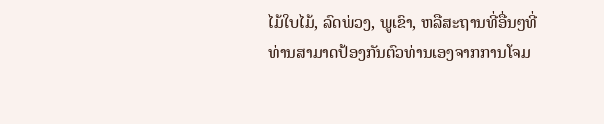ໄມ້ໃບໄມ້, ລົດພ່ວງ, ພູເຂົາ, ຫລືສະຖານທີ່ອື່ນໆທີ່ທ່ານສາມາດປ້ອງກັນຕົວທ່ານເອງຈາກການໂຈມ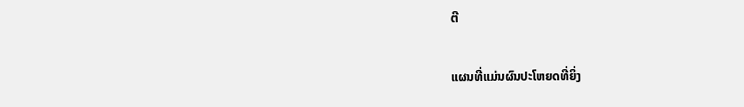ຕີ

ແຜນທີ່ແມ່ນຜົນປະໂຫຍດທີ່ຍິ່ງ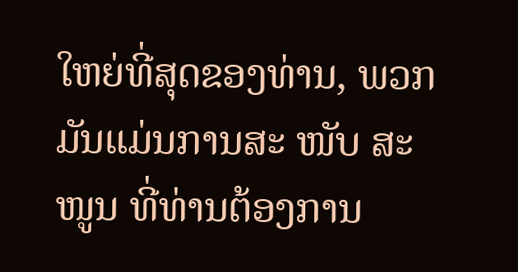ໃຫຍ່ທີ່ສຸດຂອງທ່ານ, ພວກມັນແມ່ນການສະ ໜັບ ສະ ໜູນ ທີ່ທ່ານຕ້ອງການ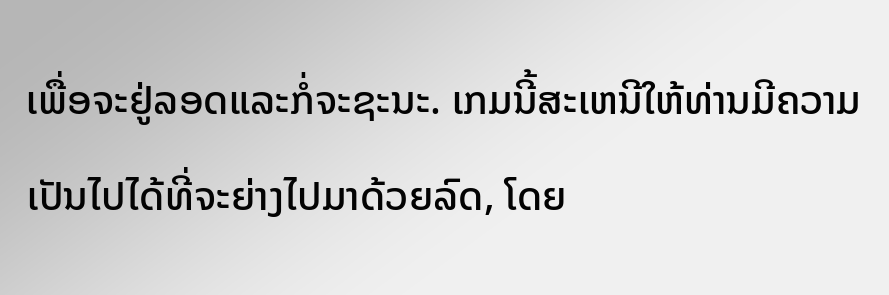ເພື່ອຈະຢູ່ລອດແລະກໍ່ຈະຊະນະ. ເກມນີ້ສະເຫນີໃຫ້ທ່ານມີຄວາມເປັນໄປໄດ້ທີ່ຈະຍ່າງໄປມາດ້ວຍລົດ, ໂດຍ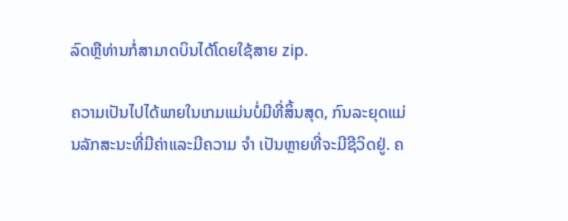ລົດຫຼືທ່ານກໍ່ສາມາດບິນໄດ້ໂດຍໃຊ້ສາຍ zip.

ຄວາມເປັນໄປໄດ້ພາຍໃນເກມແມ່ນບໍ່ມີທີ່ສິ້ນສຸດ, ກົນລະຍຸດແມ່ນລັກສະນະທີ່ມີຄ່າແລະມີຄວາມ ຈຳ ເປັນຫຼາຍທີ່ຈະມີຊີວິດຢູ່. ຄ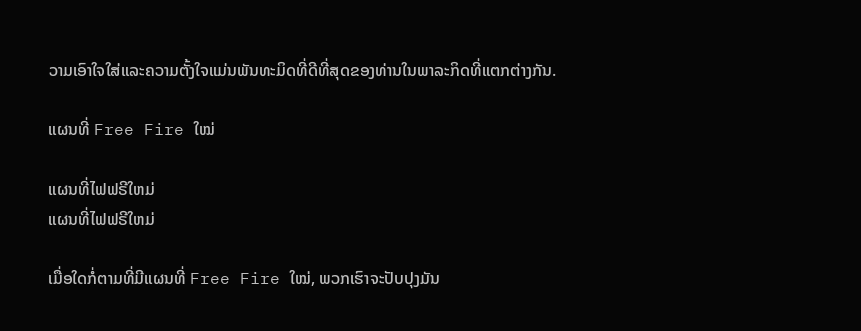ວາມເອົາໃຈໃສ່ແລະຄວາມຕັ້ງໃຈແມ່ນພັນທະມິດທີ່ດີທີ່ສຸດຂອງທ່ານໃນພາລະກິດທີ່ແຕກຕ່າງກັນ.

ແຜນທີ່ Free Fire ໃໝ່

ແຜນທີ່ໄຟຟຣີໃຫມ່
ແຜນທີ່ໄຟຟຣີໃຫມ່

ເມື່ອໃດກໍ່ຕາມທີ່ມີແຜນທີ່ Free Fire ໃໝ່, ພວກເຮົາຈະປັບປຸງມັນ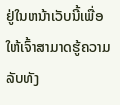ຢູ່ໃນຫນ້າເວັບນີ້ເພື່ອໃຫ້ເຈົ້າສາມາດຮູ້ຄວາມລັບທັງ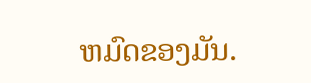ຫມົດຂອງມັນ.